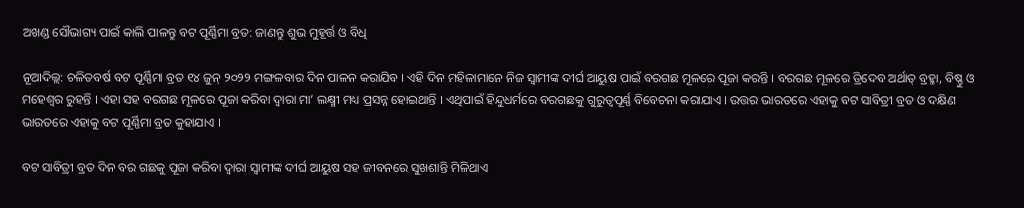ଅଖଣ୍ଡ ସୌଭାଗ୍ୟ ପାଇଁ କାଲି ପାଳନ୍ତୁ ବଟ ପୂର୍ଣ୍ଣିମା ବ୍ରତ: ଜାଣନ୍ତୁ ଶୁଭ ମୁହୂର୍ତ୍ତ ଓ ବିଧି

ନୂଆଦିଲ୍ଲ: ଚଳିତବର୍ଷ ବଟ ପୂର୍ଣ୍ଣିମା ବ୍ରତ ୧୪ ଜୁନ୍ ୨୦୨୨ ମଙ୍ଗଳବାର ଦିନ ପାଳନ କରାଯିବ । ଏହି ଦିନ ମହିଳାମାନେ ନିଜ ସ୍ୱାମୀଙ୍କ ଦୀର୍ଘ ଆୟୁଷ ପାଇଁ ବରଗଛ ମୂଳରେ ପୂଜା କରନ୍ତି । ବରଗଛ ମୂଳରେ ତ୍ରିଦେବ ଅର୍ଥାତ୍ ବ୍ରହ୍ମା, ବିଷ୍ଣୁ ଓ ମହେଶ୍ୱର ରୁହନ୍ତି । ଏହା ସହ ବରଗଛ ମୂଳରେ ପୂଜା କରିବା ଦ୍ୱାରା ମା’ ଲକ୍ଷ୍ମୀ ମଧ୍ୟ ପ୍ରସନ୍ନ ହୋଇଥାନ୍ତି । ଏଥିପାଇଁ ହିନ୍ଦୁଧର୍ମରେ ବରଗଛକୁ ଗୁରୁତ୍ୱପୂର୍ଣ୍ଣ ବିବେଚନା କରାଯାଏ । ଉତ୍ତର ଭାରତରେ ଏହାକୁ ବଟ ସାବିତ୍ରୀ ବ୍ରତ ଓ ଦକ୍ଷିଣ ଭାରତରେ ଏହାକୁ ବଟ ପୂର୍ଣ୍ଣିମା ବ୍ରତ କୁହାଯାଏ ।

ବଟ ସାବିତ୍ରୀ ବ୍ରତ ଦିନ ବର ଗଛକୁ ପୂଜା କରିବା ଦ୍ୱାରା ସ୍ୱାମୀଙ୍କ ଦୀର୍ଘ ଆୟୁଷ ସହ ଜୀବନରେ ସୁଖଶାନ୍ତି ମିଳିଥାଏ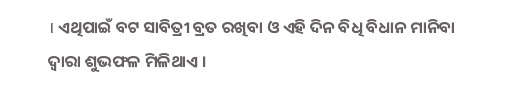। ଏଥିପାଇଁ ବଟ ସାବିତ୍ରୀ ବ୍ରତ ରଖିବା ଓ ଏହି ଦିନ ବିଧି ବିଧାନ ମାନିବା ଦ୍ୱାରା ଶୁଭଫଳ ମିଳିଥାଏ ।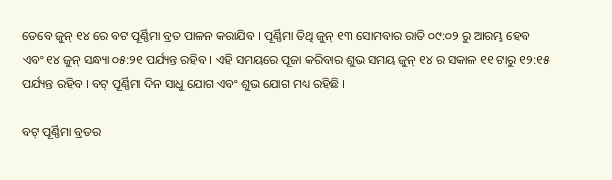ତେବେ ଜୁନ୍ ୧୪ ରେ ବଟ ପୂର୍ଣ୍ଣିମା ବ୍ରତ ପାଳନ କରାଯିବ । ପୂର୍ଣ୍ଣିମା ତିଥି ଜୁନ୍ ୧୩ ସୋମବାର ରାତି ୦୯:୦୨ ରୁ ଆରମ୍ଭ ହେବ ଏବଂ ୧୪ ଜୁନ୍ ସନ୍ଧ୍ୟା ୦୫:୨୧ ପର୍ଯ୍ୟନ୍ତ ରହିବ । ଏହି ସମୟରେ ପୂଜା କରିବାର ଶୁଭ ସମୟ ଜୁନ୍ ୧୪ ର ସକାଳ ୧୧ ଟାରୁ ୧୨:୧୫ ପର୍ଯ୍ୟନ୍ତ ରହିବ । ବଟ୍ ପୂର୍ଣ୍ଣିମା ଦିନ ସାଧୁ ଯୋଗ ଏବଂ ଶୁଭ ଯୋଗ ମଧ୍ୟ ରହିଛି ।

ବଟ୍ ପୂର୍ଣ୍ଣିମା ବ୍ରତର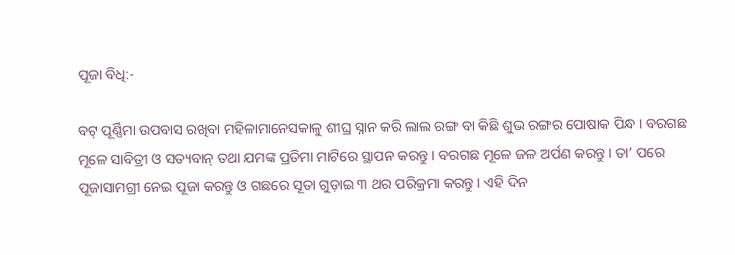ପୂଜା ବିଧି:-

ବଟ୍ ପୂର୍ଣ୍ଣିମା ଉପବାସ ରଖିବା ମହିଳାମାନେସକାଳୁ ଶୀଘ୍ର ସ୍ନାନ କରି ଲାଲ ରଙ୍ଗ ବା କିଛି ଶୁଭ ରଙ୍ଗର ପୋଷାକ ପିନ୍ଧ । ବରଗଛ ମୂଳେ ସାବିତ୍ରୀ ଓ ସତ୍ୟବାନ୍ ତଥା ଯମଙ୍କ ପ୍ରତିମା ମାଟିରେ ସ୍ଥାପନ କରନ୍ତୁ । ବରଗଛ ମୂଳେ ଜଳ ଅର୍ପଣ କରନ୍ତୁ । ତା’ ପରେ ପୂଜାସାମଗ୍ରୀ ନେଇ ପୂଜା କରନ୍ତୁ ଓ ଗଛରେ ସୂତା ଗୁଡ଼ାଇ ୩ ଥର ପରିକ୍ରମା କରନ୍ତୁ । ଏହି ଦିନ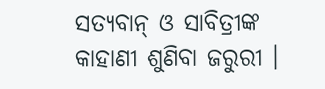ସତ୍ୟବାନ୍ ଓ ସାବିତ୍ରୀଙ୍କ କାହାଣୀ ଶୁଣିବା ଜରୁରୀ ।